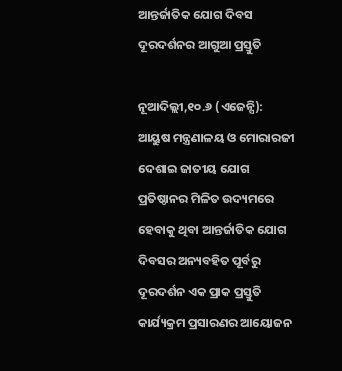ଆନ୍ତର୍ଜାତିକ ଯୋଗ ଦିବସ ଦୂରଦର୍ଶନର ଆଗୁଆ ପ୍ରସ୍ତୁତି

ନୂଆଦିଲ୍ଲୀ,୧୦.୬ (ଏଜେନ୍ସି): ଆୟୁଷ ମନ୍ତ୍ରଣାଳୟ ଓ ମୋରାରଜୀ ଦେଶାଇ ଜାତୀୟ ଯୋଗ ପ୍ରତିଷ୍ଠାନର ମିଳିତ ଉଦ୍ୟମରେ ହେବାକୁ ଥିବା ଆନ୍ତର୍ଜାତିକ ଯୋଗ ଦିବସର ଅନ୍ୟବହିତ ପୂର୍ବରୁ ଦୂରଦର୍ଶନ ଏକ ପ୍ରାକ ପ୍ରସ୍ତୁତି କାର୍ଯ୍ୟକ୍ରମ ପ୍ରସାରଣର ଆୟୋଜନ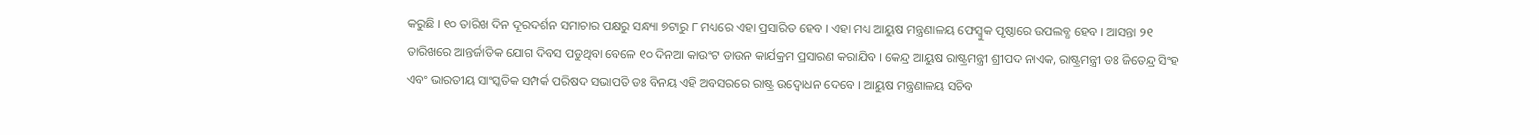କରୁଛି । ୧୦ ତାରିଖ ଦିନ ଦୂରଦର୍ଶନ ସମାଚାର ପକ୍ଷରୁ ସନ୍ଧ୍ୟା ୭ଟାରୁ ୮ ମଧ୍ୟରେ ଏହା ପ୍ରସାରିତ ହେବ । ଏହା ମଧ୍ୟ ଆୟୁଷ ମନ୍ତ୍ରଣାଳୟ ଫେସ୍ବୁକ ପୃଷ୍ଠାରେ ଉପଲବ୍ଧ ହେବ । ଆସନ୍ତା ୨୧ ତାରିଖରେ ଆନ୍ତର୍ଜାତିକ ଯୋଗ ଦିବସ ପଡୁଥିବା ବେଳେ ୧୦ ଦିନଆ କାଉଂଟ ଡାଉନ କାର୍ଯକ୍ରମ ପ୍ରସାରଣ କରାଯିବ । କେନ୍ଦ୍ର ଆୟୁଷ ରାଷ୍ଟ୍ରମନ୍ତ୍ରୀ ଶ୍ରୀପଦ ନାଏକ, ରାଷ୍ଟ୍ରମନ୍ତ୍ରୀ ଡଃ ଜିତେନ୍ଦ୍ର ସିଂହ ଏବଂ ଭାରତୀୟ ସାଂସ୍କତିକ ସମ୍ପର୍କ ପରିଷଦ ସଭାପତି ଡଃ ବିନୟ ଏହି ଅବସରରେ ରାଷ୍ଟ୍ର ଉଦ୍ବୋଧନ ଦେବେ । ଆୟୁଷ ମନ୍ତ୍ରଣାଳୟ ସଚିବ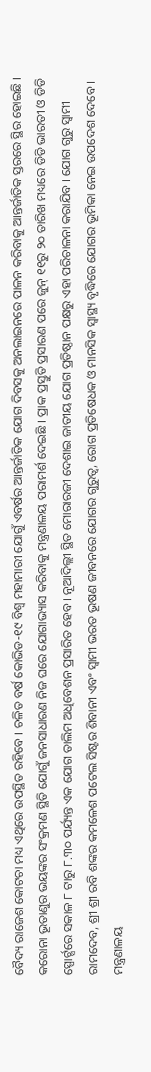ବୈଦ୍ୟ ରାଜେଶ କୋଟଚା ମଧ୍ୟ ଏଥିରେ ଉପସ୍ଥିତ ରହିବେ । ଚଳିତ ବର୍ଷ କୋଭିଡ-୧୯ ବିଶ୍ୱ ମହାମାରୀ ଯୋଗୁଁ ଏବର୍ଷର ଆନ୍ତର୍ଜାତିକ ଯୋଗ ଦିବସକୁ ଅନଲାଇନରେ ପାଳନ କରିବାକୁ ଆନ୍ତର୍ଜାତିକ ସ୍ତରରେ ସ୍ଥିର ହୋଇଛି । କରୋନା ଭୂତାଣୁର ଭୟଙ୍କର ସଂକ୍ରମଣ ସ୍ଥିତି ଯୋଗୁଁ ଜନସାଧାରଣ ନିଜ ଘରେ ଯୋଗାଭ୍ୟାସ କରିବାକୁ ମନ୍ତ୍ରଣାଳୟ ପରାମର୍ଶ ଦେଇଛି । ପ୍ରାକ ପ୍ରସ୍ତୁତି ପ୍ରସାରଣ ପରେ ଜୁନ୍ ୧୧ରୁ ୨୦ ତାରିଖ ମଧ୍ୟରେ ଡିଡି ଭାରତୀ ଓ ଡିଡି ସ୍ପୋର୍ଟ୍ସରେ ସକାଳ ୮ ଟାରୁ ୮.୩୦ ପର୍ଯ୍ୟନ୍ତ ଏକ ଯୋଗ ତାଲିମ ଅଧିବେଶନ ପ୍ରସାରିତ ହେବ । ନୂଆଦିଲ୍ଲୀ ସ୍ଥିତ ମୋରାରଜୀ ଦେଶାଇ ଜାତୀୟ ଯୋଗ ପ୍ରତିଷ୍ଠାନ ପକ୍ଷରୁ ଏହା ପରିଚାଳନା କରାଯିବ । ଯୋଗ ଗୁରୁ ସ୍ୱାମୀ ରାମଦେବ, ଶ୍ରୀ ଶ୍ରୀ ରବି ଶଙ୍କର କମଳେଶ ପଟେଲ ସିଷ୍ଟର ଶିବାନୀ ଏବଂ ସ୍ୱାମୀ ଭରତ ଭୂଷଣ ଜୀବନରେ ଯୋଗର ଗୁରୁତ୍ୱ, ରୋଗ ପ୍ରତିଷେଧକ ଓ ମାନସିକ ସ୍ୱାସ୍ଥ୍ୟ ବୃଦ୍ଧିରେ ଯୋଗର ଭୂମିକା ନେଇ ଉପଦେଶ ଦେବେ । ମନ୍ତ୍ରଣାଳୟ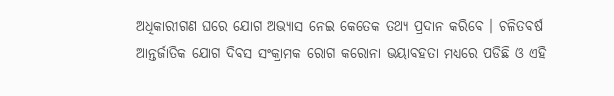ଅଧିକାରୀଗଣ ଘରେ ଯୋଗ ଅଭ୍ୟାସ ନେଇ କେତେକ ତଥ୍ୟ ପ୍ରଦାନ କରିବେ । ଚଳିତବର୍ଷ ଆନ୍ତର୍ଜାତିକ ଯୋଗ ଦିବସ ସଂକ୍ରାମକ ରୋଗ କରୋନା ଭୟାବହତା ମଧ୍ୟରେ ପଡିଛି ଓ ଏହି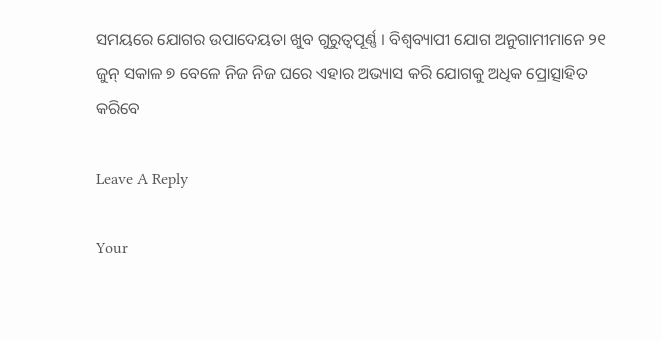ସମୟରେ ଯୋଗର ଉପାଦେୟତା ଖୁବ ଗୁରୁତ୍ୱପୂର୍ଣ୍ଣ । ବିଶ୍ୱବ୍ୟାପୀ ଯୋଗ ଅନୁଗାମୀମାନେ ୨୧ ଜୁନ୍ ସକାଳ ୭ ବେଳେ ନିଜ ନିଜ ଘରେ ଏହାର ଅଭ୍ୟାସ କରି ଯୋଗକୁ ଅଧିକ ପ୍ରୋତ୍ସାହିତ କରିବେ

Leave A Reply

Your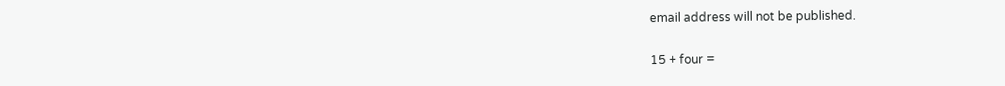email address will not be published.

15 + four =